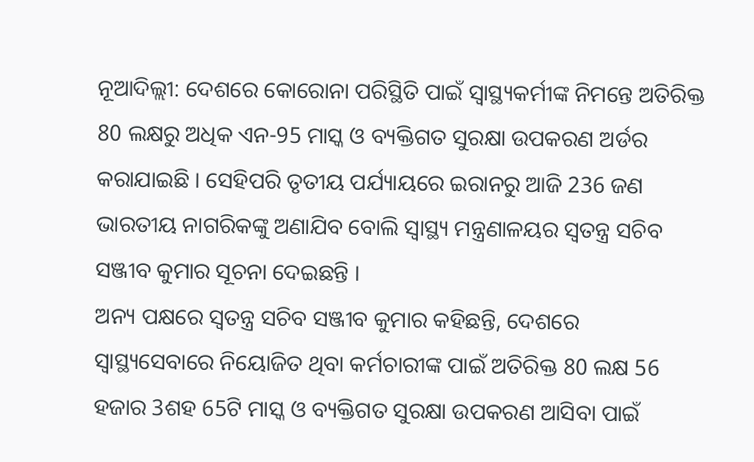ନୂଆଦିଲ୍ଲୀ: ଦେଶରେ କୋରୋନା ପରିସ୍ଥିତି ପାଇଁ ସ୍ବାସ୍ଥ୍ୟକର୍ମୀଙ୍କ ନିମନ୍ତେ ଅତିରିକ୍ତ 80 ଲକ୍ଷରୁ ଅଧିକ ଏନ-95 ମାସ୍କ ଓ ବ୍ୟକ୍ତିଗତ ସୁରକ୍ଷା ଉପକରଣ ଅର୍ଡର କରାଯାଇଛି । ସେହିପରି ତୃତୀୟ ପର୍ଯ୍ୟାୟରେ ଇରାନରୁ ଆଜି 236 ଜଣ ଭାରତୀୟ ନାଗରିକଙ୍କୁ ଅଣାଯିବ ବୋଲି ସ୍ବାସ୍ଥ୍ୟ ମନ୍ତ୍ରଣାଳୟର ସ୍ବତନ୍ତ୍ର ସଚିବ ସଞ୍ଜୀବ କୁମାର ସୂଚନା ଦେଇଛନ୍ତି ।
ଅନ୍ୟ ପକ୍ଷରେ ସ୍ବତନ୍ତ୍ର ସଚିବ ସଞ୍ଜୀବ କୁମାର କହିଛନ୍ତି, ଦେଶରେ ସ୍ବାସ୍ଥ୍ୟସେବାରେ ନିୟୋଜିତ ଥିବା କର୍ମଚାରୀଙ୍କ ପାଇଁ ଅତିରିକ୍ତ 80 ଲକ୍ଷ 56 ହଜାର 3ଶହ 65ଟି ମାସ୍କ ଓ ବ୍ୟକ୍ତିଗତ ସୁରକ୍ଷା ଉପକରଣ ଆସିବା ପାଇଁ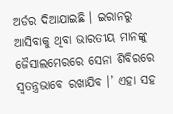ଅର୍ଡର ଦିଆଯାଇଛି । ଇରାନରୁ ଆସିବାକୁ ଥିବା ଭାରତୀୟ ମାନଙ୍କୁ ଜୈସାଲମେରରେ ସେନା ଶିବିରରେ ସ୍ବତନ୍ତ୍ରଭାବେ ରଖାଯିବ ।’ ଏହା ସହ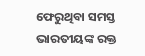ଫେରୁଥିବା ସମସ୍ତ ଭାରତୀୟଙ୍କ ରକ୍ତ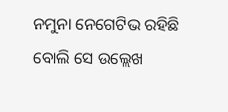ନମୁନା ନେଗେଟିଭ ରହିଛି ବୋଲି ସେ ଉଲ୍ଲେଖ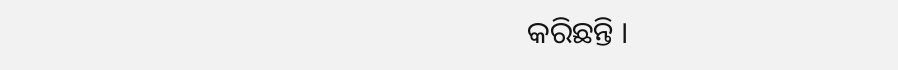କରିଛନ୍ତି ।